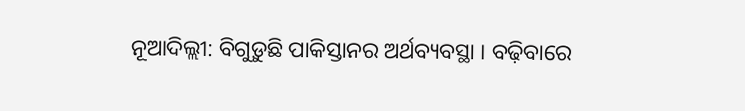ନୂଆଦିଲ୍ଲୀ: ବିଗୁଡ଼ୁଛି ପାକିସ୍ତାନର ଅର୍ଥବ୍ୟବସ୍ଥା । ବଢ଼ିବାରେ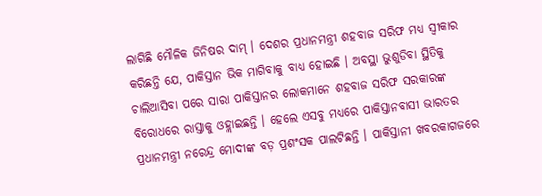ଲାଗିଛି ମୌଳିକ ଜିନିଷର ଦାମ୍ । ଦେଶର ପ୍ରଧାନମନ୍ତ୍ରୀ ଶହବାଜ ସରିଫ ମଧ୍ୟ ସ୍ୱୀକାର କରିଛନ୍ତି ଯେ, ପାକିସ୍ତାନ ଭିକ ମାଗିବାକୁ ବାଧ୍ୟ ହୋଇଛି । ଅବସ୍ଥା ଭୁଶୁଡିବା ସ୍ଥିତିକୁ ଚାଲିଆସିବା ପରେ ସାରା ପାକିସ୍ତାନର ଲୋକମାନେ ଶହବାଜ ସରିଫ ସରକାରଙ୍କ ବିରୋଧରେ ରାସ୍ତାକୁ ଓହ୍ଲାଇଛନ୍ତି । ହେଲେ ଏସବୁ ମଧ୍ୟରେ ପାକିସ୍ତାନବାସୀ ଭାରତର ପ୍ରଧାନମନ୍ତ୍ରୀ ନରେନ୍ଦ୍ର ମୋଦୀଙ୍କ ବଡ଼ ପ୍ରଶଂସକ ପାଲଟିଛନ୍ତି । ପାକିସ୍ତାନୀ ଖବରକାଗଜରେ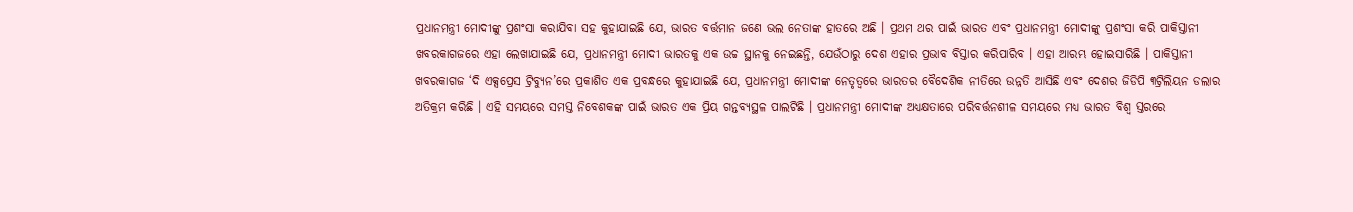ପ୍ରଧାନମନ୍ତ୍ରୀ ମୋଦୀଙ୍କୁ ପ୍ରଶଂସା କରାଯିବା ସହ କୁହାଯାଇଛି ଯେ, ଭାରତ ବର୍ତ୍ତମାନ ଜଣେ ଭଲ ନେତାଙ୍କ ହାତରେ ଅଛି । ପ୍ରଥମ ଥର ପାଇଁ ଭାରତ ଏବଂ ପ୍ରଧାନମନ୍ତ୍ରୀ ମୋଦୀଙ୍କୁ ପ୍ରଶଂସା କରି ପାକିସ୍ତାନୀ ଖବରକାଗଜରେ ଏହା ଲେଖାଯାଇଛି ଯେ, ପ୍ରଧାନମନ୍ତ୍ରୀ ମୋଦୀ ଭାରତକୁ ଏକ ଉଚ୍ଚ ସ୍ଥାନକୁ ନେଇଛନ୍ତି, ଯେଉଁଠାରୁ ଦେଶ ଏହାର ପ୍ରଭାବ ବିସ୍ତାର କରିପାରିବ । ଏହା ଆରମ୍ଭ ହୋଇସାରିଛି । ପାକିସ୍ତାନୀ ଖବରକାଗଜ ‘ଦି ଏକ୍ସପ୍ରେସ ଟ୍ରିବ୍ୟୁନ’ରେ ପ୍ରକାଶିତ ଏକ ପ୍ରବନ୍ଧରେ କୁହାଯାଇଛି ଯେ, ପ୍ରଧାନମନ୍ତ୍ରୀ ମୋଦୀଙ୍କ ନେତୃତ୍ୱରେ ଭାରତର ବୈଦେଶିକ ନୀତିରେ ଉନ୍ନତି ଆସିଛି ଏବଂ ଦେଶର ଜିଡିପି ୩ଟ୍ରିଲିୟନ ଡଲାର ଅତିକ୍ରମ କରିଛି । ଏହି ସମୟରେ ସମସ୍ତ ନିବେଶକଙ୍କ ପାଇଁ ଭାରତ ଏକ ପ୍ରିୟ ଗନ୍ତବ୍ୟସ୍ଥଳ ପାଲଟିଛି । ପ୍ରଧାନମନ୍ତ୍ରୀ ମୋଦୀଙ୍କ ଅଧ୍ୟକ୍ଷତାରେ ପରିବର୍ତ୍ତନଶୀଳ ସମୟରେ ମଧ୍ୟ ଭାରତ ବିଶ୍ୱ ସ୍ତରରେ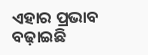ଏହାର ପ୍ରଭାବ ବଢ଼ାଇଛି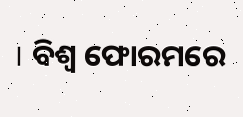। ବିଶ୍ୱ ଫୋରମରେ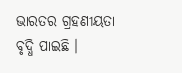ଭାରତର ଗ୍ରହଣୀୟତା ବୃଦ୍ଧି ପାଇଛି ।